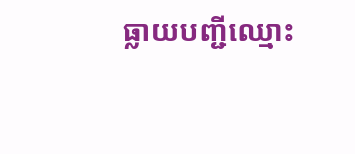ធ្លាយបញ្ជីឈ្មោះ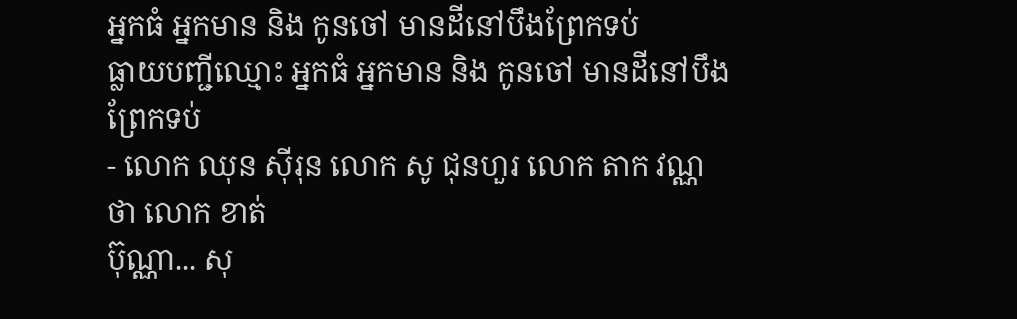អ្នកធំ អ្នកមាន និង កូនចៅ មានដីនៅបឹងព្រែកទប់
ធ្លាយបញ្ជីឈ្មោះ អ្នកធំ អ្នកមាន និង កូនចៅ មានដីនៅបឹងព្រែកទប់
- លោក ឈុន ស៊ីរុន លោក សូ ជុនហួរ លោក តាក វណ្ណថា លោក ខាត់
ប៊ុណ្ណា... សុ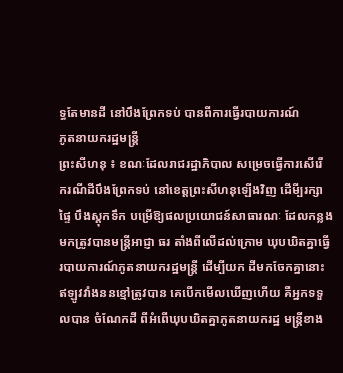ទ្ធតែមានដី នៅបឹងព្រែកទប់ បានពីការធ្វើរបាយការណ៍
ភូតនាយករដ្ឋមន្ដ្រី
ព្រះសីហនុ ៖ ខណៈដែលរាជរដ្ឋាភិបាល សម្រេចធ្វើការសើរើ ករណីដីបឹងព្រែកទប់ នៅខេត្ដព្រះសីហនុឡើងវិញ ដើមី្បរក្សាផ្ទៃ បឹងស្ដុកទឹក បម្រើឱ្យផលប្រយោជន៍សាធារណៈ ដែលកន្លងមកត្រូវបានមន្ដ្រីអាជ្ញា ធរ តាំងពីលើដល់ក្រោម ឃុបឃិតគ្នាធ្វើ របាយការណ៍ភូតនាយករដ្ឋមន្ដ្រី ដើម្បីយក ដីមកចែកគ្នានោះ ឥឡូវវាំងននខ្មៅត្រូវបាន គេបើកមើលឃើញហើយ គឺអ្នកទទួលបាន ចំណែកដី ពីអំពើឃុបឃិតគ្នាភូតនាយករដ្ឋ មន្ដ្រីខាង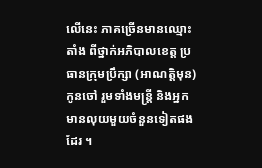លើនេះ ភាគច្រើនមានឈ្មោះតាំង ពីថ្នាក់អភិបាលខេត្ដ ប្រធានក្រុមប្រឹក្សា (អាណត្ដិមុន)កូនចៅ រួមទាំងមន្ដ្រី និងអ្នក មានលុយមួយចំនួនទៀតផងដែរ ។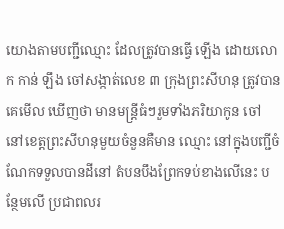យោងតាមបញ្ជីឈ្មោះ ដែលត្រូវបានធ្វើ ឡើង ដោយលោក កាន់ ឡឹង ចៅសង្កាត់លេខ ៣ ក្រុងព្រះសីហនុ ត្រូវបានគេមើល ឃើញថា មានមន្ដ្រីធំៗរួមទាំងភរិយាកូន ចៅ នៅខេត្ដព្រះសីហនុមួយចំនួនគឺមាន ឈ្មោះ នៅក្នុងបញ្ជីចំណែកទទួលបានដីនៅ តំបនបឹងព្រែកទប់ខាងលើនេះ បន្ថែមលើ ប្រជាពលរ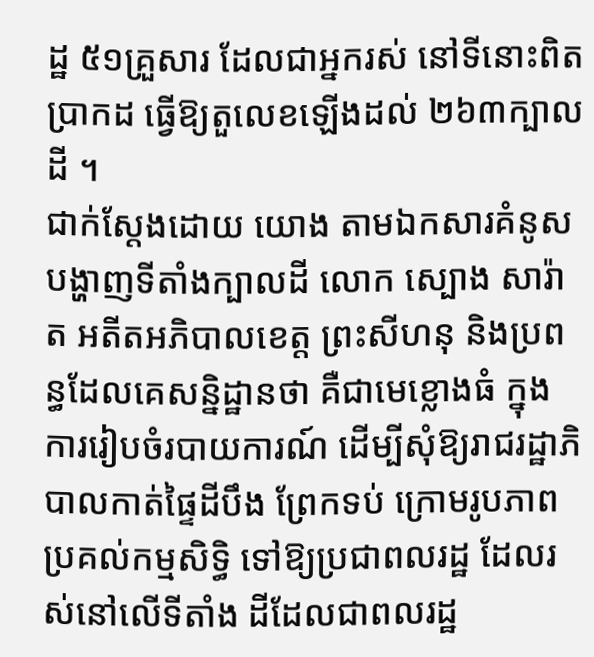ដ្ឋ ៥១គ្រួសារ ដែលជាអ្នករស់ នៅទីនោះពិតប្រាកដ ធ្វើឱ្យតួលេខឡើងដល់ ២៦៣ក្បាលដី ។
ជាក់ស្ដែងដោយ យោង តាមឯកសារគំនូសបង្ហាញទីតាំងក្បាលដី លោក ស្បោង សារ៉ាត អតីតអភិបាលខេត្ដ ព្រះសីហនុ និងប្រពន្ធដែលគេសន្និដ្ឋានថា គឺជាមេខ្លោងធំ ក្នុងការរៀបចំរបាយការណ៍ ដើម្បីសុំឱ្យរាជរដ្ឋាភិបាលកាត់ផ្ទៃដីបឹង ព្រែកទប់ ក្រោមរូបភាពប្រគល់កម្មសិទ្ធិ ទៅឱ្យប្រជាពលរដ្ឋ ដែលរស់នៅលើទីតាំង ដីដែលជាពលរដ្ឋ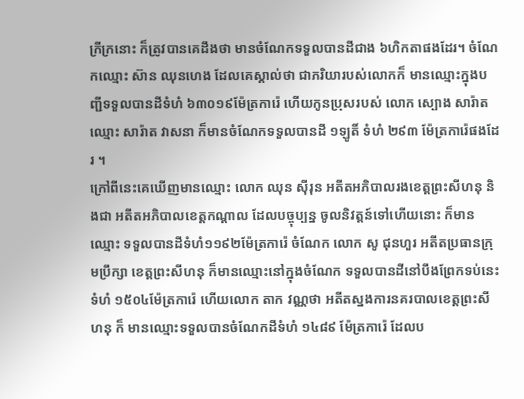ក្រីក្រនោះ ក៏ត្រូវបានគេដឹងថា មានចំណែកទទួលបានដីជាង ៦ហិកតាផងដែរ។ ចំណែកឈ្មោះ ស៊ាន ឈុនហេង ដែលគេស្គាល់ថា ជាភរិយារបស់លោកក៏ មានឈ្មោះក្នុងបញ្ជីទទួលបានដីទំហំ ៦៣០១៩ម៉ែត្រការ៉េ ហើយកូនប្រុសរបស់ លោក ស្បោង សារ៉ាត ឈ្មោះ សារ៉ាត វាសនា ក៏មានចំណែកទទួលបានដី ១ឡូតិ៍ ទំហំ ២៩៣ ម៉ែត្រការ៉េផងដែរ ។
ក្រៅពីនេះគេឃើញមានឈ្មោះ លោក ឈុន ស៊ីរុន អតីតអភិបាលរងខេត្ដព្រះសីហនុ និងជា អតីតអភិបាលខេត្ដកណ្ដាល ដែលបច្ចុប្បន្ន ចូលនិវត្ដន៍ទៅហើយនោះ ក៏មានឈ្មោះ ទទួលបានដីទំហំ១១៩២ម៉ែត្រការ៉េ ចំណែក លោក សូ ជុនហួរ អតីតប្រធានក្រុមប្រឹក្សា ខេត្ដព្រះសីហនុ ក៏មានឈ្មោះនៅក្នុងចំណែក ទទួលបានដីនៅបឹងព្រែកទប់នេះ ទំហំ ១៥០៤ម៉ែត្រការ៉េ ហើយលោក តាក វណ្ណថា អតីតស្នងការនគរបាលខេត្ដព្រះសីហនុ ក៏ មានឈ្មោះទទួលបានចំណែកដីទំហំ ១៤៨៩ ម៉ែត្រការ៉េ ដែលប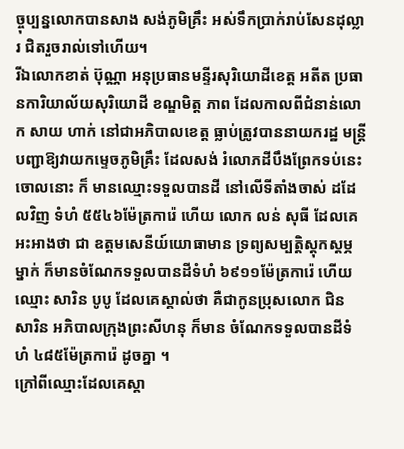ច្ចុប្បន្នលោកបានសាង សង់ភូមិគ្រឹះ អស់ទឹកប្រាក់រាប់សែនដុល្លារ ជិតរួចរាល់ទៅហើយ។
រីឯលោកខាត់ ប៊ុណ្ណា អនុប្រធានមន្ទីរសុរិយោដីខេត្ដ អតីត ប្រធានការិយាល័យសុរិយោដី ខណ្ឌមិត្ដ ភាព ដែលកាលពីជំនាន់លោក សាយ ហាក់ នៅជាអភិបាលខេត្ដ ធ្លាប់ត្រូវបាននាយករដ្ឋ មន្ដ្រីបញ្ជាឱ្យវាយកម្ទេចភូមិគ្រឹះ ដែលសង់ រំលោភដីបឹងព្រែកទប់នេះចោលនោះ ក៏ មានឈ្មោះទទួលបានដី នៅលើទីតាំងចាស់ ដដែលវិញ ទំហំ ៥៥៤៦ម៉ែត្រការ៉េ ហើយ លោក លន់ សុធី ដែលគេអះអាងថា ជា ឧត្ដមសេនីយ៍យោធាមាន ទ្រព្យសម្បត្ដិស្ដុកស្ដម្ភម្នាក់ ក៏មានចំណែកទទួលបានដីទំហំ ៦៩១១ម៉ែត្រការ៉េ ហើយឈ្មោះ សារិន បូបូ ដែលគេស្គាល់ថា គឺជាកូនប្រុសលោក ជិន សារិន អភិបាលក្រុងព្រះសីហនុ ក៏មាន ចំណែកទទួលបានដីទំហំ ៤៨៥ម៉ែត្រការ៉េ ដូចគ្នា ។
ក្រៅពីឈ្មោះដែលគេស្គា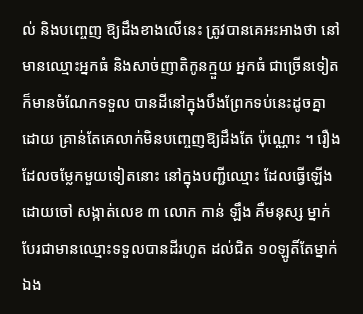ល់ និងបញ្ចេញ ឱ្យដឹងខាងលើនេះ ត្រូវបានគេអះអាងថា នៅមានឈ្មោះអ្នកធំ និងសាច់ញាតិកូនក្មួយ អ្នកធំ ជាច្រើនទៀត ក៏មានចំណែកទទួល បានដីនៅក្នុងបឹងព្រែកទប់នេះដូចគ្នា ដោយ គ្រាន់តែគេលាក់មិនបញ្ចេញឱ្យដឹងតែ ប៉ុណ្ណោះ ។ រឿងដែលចម្លែកមួយទៀតនោះ នៅក្នុងបញ្ជីឈ្មោះ ដែលធ្វើឡើងដោយចៅ សង្កាត់លេខ ៣ លោក កាន់ ឡឹង គឺមនុស្ស ម្នាក់ បែរជាមានឈ្មោះទទួលបានដីរហូត ដល់ជិត ១០ឡូតិ៍តែម្នាក់ឯង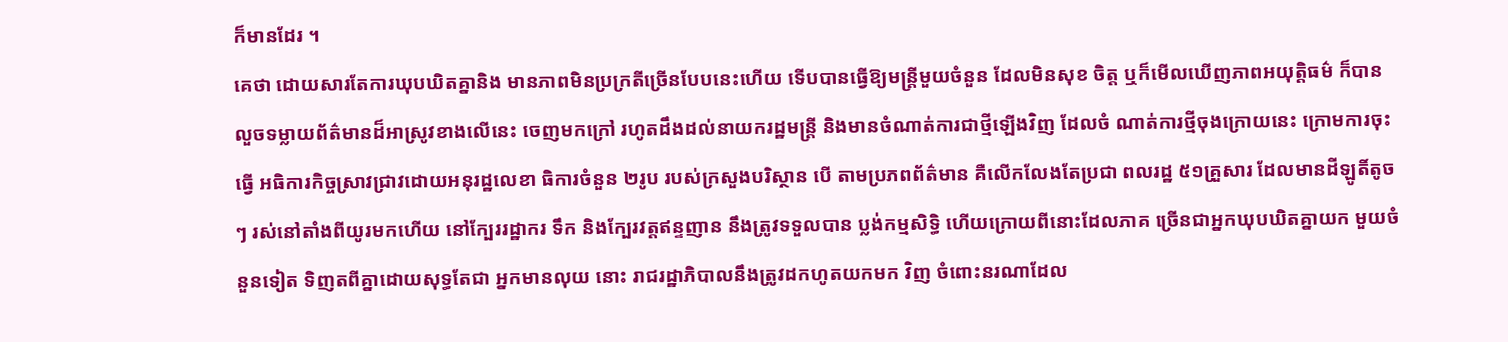ក៏មានដែរ ។
គេថា ដោយសារតែការឃុបឃិតគ្នានិង មានភាពមិនប្រក្រតីច្រើនបែបនេះហើយ ទើបបានធ្វើឱ្យមន្ដ្រីមួយចំនួន ដែលមិនសុខ ចិត្ដ ឬក៏មើលឃើញភាពអយុត្ដិធម៌ ក៏បាន លួចទម្លាយព័ត៌មានដ៏អាស្រូវខាងលើនេះ ចេញមកក្រៅ រហូតដឹងដល់នាយករដ្ឋមន្ដ្រី និងមានចំណាត់ការជាថ្មីឡើងវិញ ដែលចំ ណាត់ការថ្មីចុងក្រោយនេះ ក្រោមការចុះធ្វើ អធិការកិច្ចស្រាវជ្រាវដោយអនុរដ្ឋលេខា ធិការចំនួន ២រូប របស់ក្រសួងបរិស្ថាន បើ តាមប្រភពព័ត៌មាន គឺលើកលែងតែប្រជា ពលរដ្ឋ ៥១គ្រួសារ ដែលមានដីឡូតិ៍តូចៗ រស់នៅតាំងពីយូរមកហើយ នៅក្បែររដ្ឋាករ ទឹក និងក្បែរវត្ដឥន្ទញាន នឹងត្រូវទទួលបាន ប្លង់កម្មសិទ្ធិ ហើយក្រោយពីនោះដែលភាគ ច្រើនជាអ្នកឃុបឃិតគ្នាយក មួយចំនួនទៀត ទិញតពីគ្នាដោយសុទ្ធតែជា អ្នកមានលុយ នោះ រាជរដ្ឋាភិបាលនឹងត្រូវដកហូតយកមក វិញ ចំពោះនរណាដែល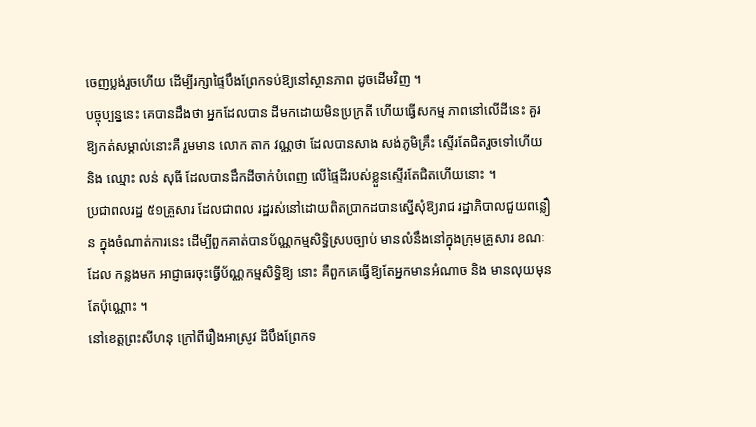ចេញប្លង់រួចហើយ ដើម្បីរក្សាផ្ទៃបឹងព្រែកទប់ឱ្យនៅស្ថានភាព ដូចដើមវិញ ។
បច្ចុប្បន្ននេះ គេបានដឹងថា អ្នកដែលបាន ដីមកដោយមិនប្រក្រតី ហើយធ្វើសកម្ម ភាពនៅលើដីនេះ គួរឱ្យកត់សម្គាល់នោះគឺ រួមមាន លោក តាក វណ្ណថា ដែលបានសាង សង់ភូមិគ្រឹះ ស្ទើរតែជិតរួចទៅហើយ និង ឈ្មោះ លន់ សុធី ដែលបានដឹកដីចាក់បំពេញ លើផ្ទៃដីរបស់ខ្លួនស្ទើរតែជិតហើយនោះ ។
ប្រជាពលរដ្ឋ ៥១គ្រួសារ ដែលជាពល រដ្ឋរស់នៅដោយពិតប្រាកដបានស្នើសុំឱ្យរាជ រដ្ឋាភិបាលជួយពន្លឿន ក្នុងចំណាត់ការនេះ ដើម្បីពួកគាត់បានប័ណ្ណកម្មសិទ្ធិស្របច្បាប់ មានលំនឹងនៅក្នុងក្រុមគ្រួសារ ខណៈដែល កន្លងមក អាជ្ញាធរចុះធ្វើប័ណ្ណកម្មសិទ្ធិឱ្យ នោះ គឺពួកគេធ្វើឱ្យតែអ្នកមានអំណាច និង មានលុយមុនតែប៉ុណ្ណោះ ។
នៅខេត្ដព្រះសីហនុ ក្រៅពីរឿងអាស្រូវ ដីបឹងព្រែកទ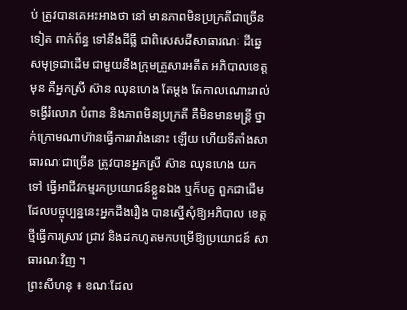ប់ ត្រូវបានគេអះអាងថា នៅ មានភាពមិនប្រក្រតីជាច្រើនទៀត ពាក់ព័ន្ធ ទៅនឹងដីធ្លី ជាពិសេសដីសាធារណៈ ដីឆ្នេ សមុទ្រជាដើម ជាមួយនឹងក្រុមគ្រួសារអតីត អភិបាលខេត្ដមុន គឺអ្នកស្រី ស៊ាន ឈុនហេង តែម្ដង តែកាលណោះរាល់ទង្វើរំលោភ បំពាន និងភាពមិនប្រក្រតី គឺមិនមានមន្ដ្រី ថ្នាក់ក្រោមណាហ៊ានធ្វើការរារាំងនោះ ឡើយ ហើយទីតាំងសាធារណៈជាច្រើន ត្រូវបានអ្នកស្រី ស៊ាន ឈុនហេង យកទៅ ធ្វើអាជីវកម្មរកប្រយោជន៍ខ្លួនឯង ឬក៏បក្ខ ពួកជាដើម ដែលបច្ចុប្បន្ននេះអ្នកដឹងរឿង បានស្នើសុំឱ្យអភិបាល ខេត្ដថ្មីធ្វើការស្រាវ ជ្រាវ និងដកហូតមកបម្រើឱ្យប្រយោជន៍ សាធារណៈវិញ ។
ព្រះសីហនុ ៖ ខណៈដែល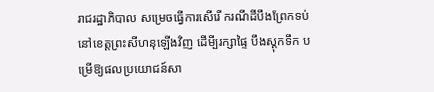រាជរដ្ឋាភិបាល សម្រេចធ្វើការសើរើ ករណីដីបឹងព្រែកទប់ នៅខេត្ដព្រះសីហនុឡើងវិញ ដើមី្បរក្សាផ្ទៃ បឹងស្ដុកទឹក បម្រើឱ្យផលប្រយោជន៍សា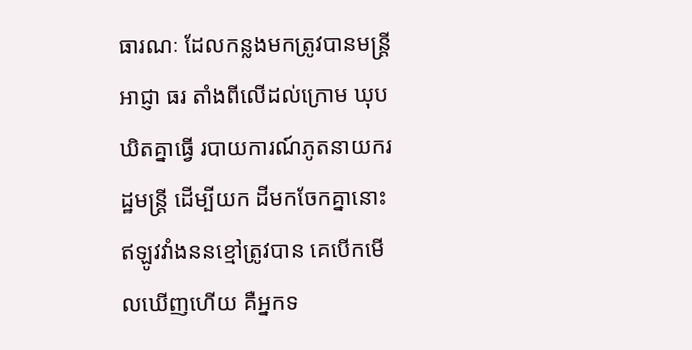ធារណៈ ដែលកន្លងមកត្រូវបានមន្ដ្រីអាជ្ញា ធរ តាំងពីលើដល់ក្រោម ឃុបឃិតគ្នាធ្វើ របាយការណ៍ភូតនាយករដ្ឋមន្ដ្រី ដើម្បីយក ដីមកចែកគ្នានោះ ឥឡូវវាំងននខ្មៅត្រូវបាន គេបើកមើលឃើញហើយ គឺអ្នកទ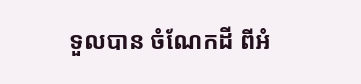ទួលបាន ចំណែកដី ពីអំ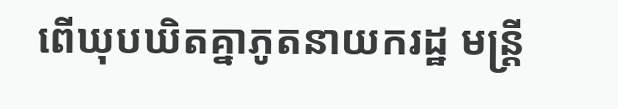ពើឃុបឃិតគ្នាភូតនាយករដ្ឋ មន្ដ្រី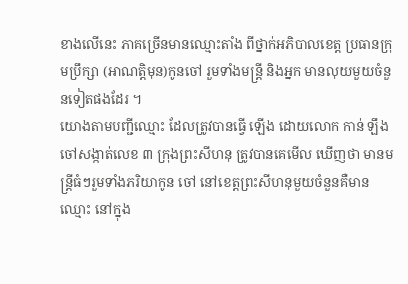ខាងលើនេះ ភាគច្រើនមានឈ្មោះតាំង ពីថ្នាក់អភិបាលខេត្ដ ប្រធានក្រុមប្រឹក្សា (អាណត្ដិមុន)កូនចៅ រួមទាំងមន្ដ្រី និងអ្នក មានលុយមួយចំនួនទៀតផងដែរ ។
យោងតាមបញ្ជីឈ្មោះ ដែលត្រូវបានធ្វើ ឡើង ដោយលោក កាន់ ឡឹង ចៅសង្កាត់លេខ ៣ ក្រុងព្រះសីហនុ ត្រូវបានគេមើល ឃើញថា មានមន្ដ្រីធំៗរួមទាំងភរិយាកូន ចៅ នៅខេត្ដព្រះសីហនុមួយចំនួនគឺមាន ឈ្មោះ នៅក្នុង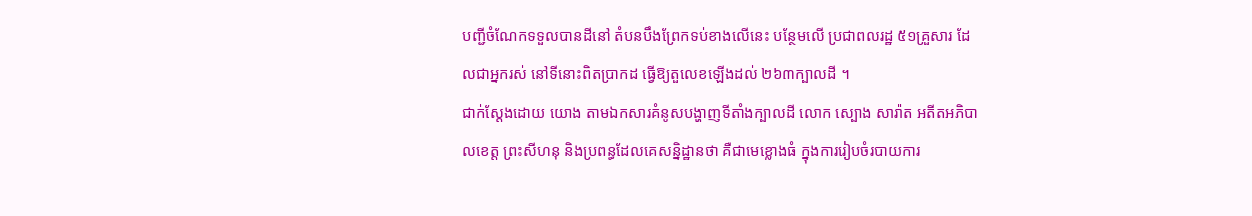បញ្ជីចំណែកទទួលបានដីនៅ តំបនបឹងព្រែកទប់ខាងលើនេះ បន្ថែមលើ ប្រជាពលរដ្ឋ ៥១គ្រួសារ ដែលជាអ្នករស់ នៅទីនោះពិតប្រាកដ ធ្វើឱ្យតួលេខឡើងដល់ ២៦៣ក្បាលដី ។
ជាក់ស្ដែងដោយ យោង តាមឯកសារគំនូសបង្ហាញទីតាំងក្បាលដី លោក ស្បោង សារ៉ាត អតីតអភិបាលខេត្ដ ព្រះសីហនុ និងប្រពន្ធដែលគេសន្និដ្ឋានថា គឺជាមេខ្លោងធំ ក្នុងការរៀបចំរបាយការ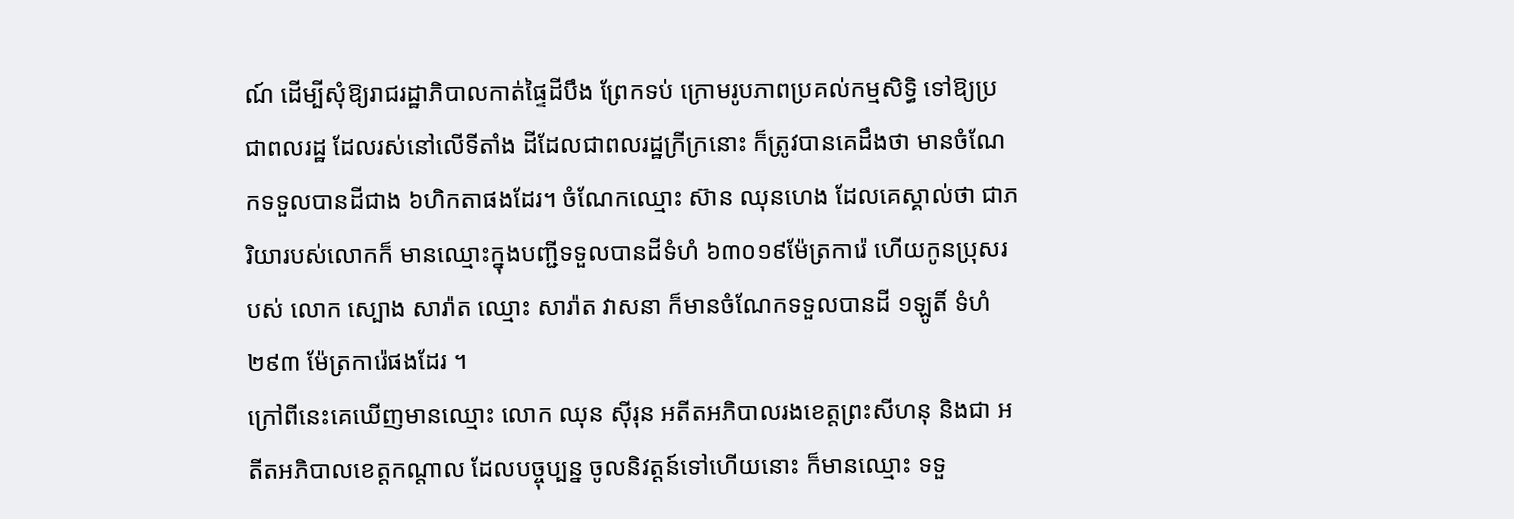ណ៍ ដើម្បីសុំឱ្យរាជរដ្ឋាភិបាលកាត់ផ្ទៃដីបឹង ព្រែកទប់ ក្រោមរូបភាពប្រគល់កម្មសិទ្ធិ ទៅឱ្យប្រជាពលរដ្ឋ ដែលរស់នៅលើទីតាំង ដីដែលជាពលរដ្ឋក្រីក្រនោះ ក៏ត្រូវបានគេដឹងថា មានចំណែកទទួលបានដីជាង ៦ហិកតាផងដែរ។ ចំណែកឈ្មោះ ស៊ាន ឈុនហេង ដែលគេស្គាល់ថា ជាភរិយារបស់លោកក៏ មានឈ្មោះក្នុងបញ្ជីទទួលបានដីទំហំ ៦៣០១៩ម៉ែត្រការ៉េ ហើយកូនប្រុសរបស់ លោក ស្បោង សារ៉ាត ឈ្មោះ សារ៉ាត វាសនា ក៏មានចំណែកទទួលបានដី ១ឡូតិ៍ ទំហំ ២៩៣ ម៉ែត្រការ៉េផងដែរ ។
ក្រៅពីនេះគេឃើញមានឈ្មោះ លោក ឈុន ស៊ីរុន អតីតអភិបាលរងខេត្ដព្រះសីហនុ និងជា អតីតអភិបាលខេត្ដកណ្ដាល ដែលបច្ចុប្បន្ន ចូលនិវត្ដន៍ទៅហើយនោះ ក៏មានឈ្មោះ ទទួ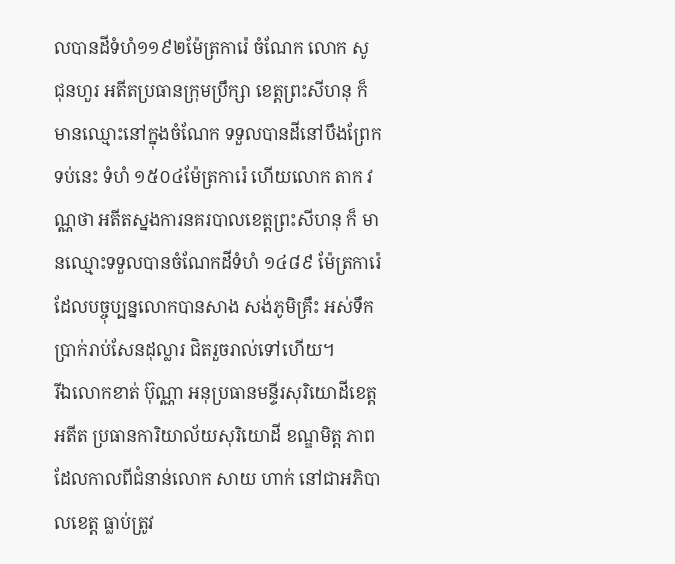លបានដីទំហំ១១៩២ម៉ែត្រការ៉េ ចំណែក លោក សូ ជុនហួរ អតីតប្រធានក្រុមប្រឹក្សា ខេត្ដព្រះសីហនុ ក៏មានឈ្មោះនៅក្នុងចំណែក ទទួលបានដីនៅបឹងព្រែកទប់នេះ ទំហំ ១៥០៤ម៉ែត្រការ៉េ ហើយលោក តាក វណ្ណថា អតីតស្នងការនគរបាលខេត្ដព្រះសីហនុ ក៏ មានឈ្មោះទទួលបានចំណែកដីទំហំ ១៤៨៩ ម៉ែត្រការ៉េ ដែលបច្ចុប្បន្នលោកបានសាង សង់ភូមិគ្រឹះ អស់ទឹកប្រាក់រាប់សែនដុល្លារ ជិតរួចរាល់ទៅហើយ។
រីឯលោកខាត់ ប៊ុណ្ណា អនុប្រធានមន្ទីរសុរិយោដីខេត្ដ អតីត ប្រធានការិយាល័យសុរិយោដី ខណ្ឌមិត្ដ ភាព ដែលកាលពីជំនាន់លោក សាយ ហាក់ នៅជាអភិបាលខេត្ដ ធ្លាប់ត្រូវ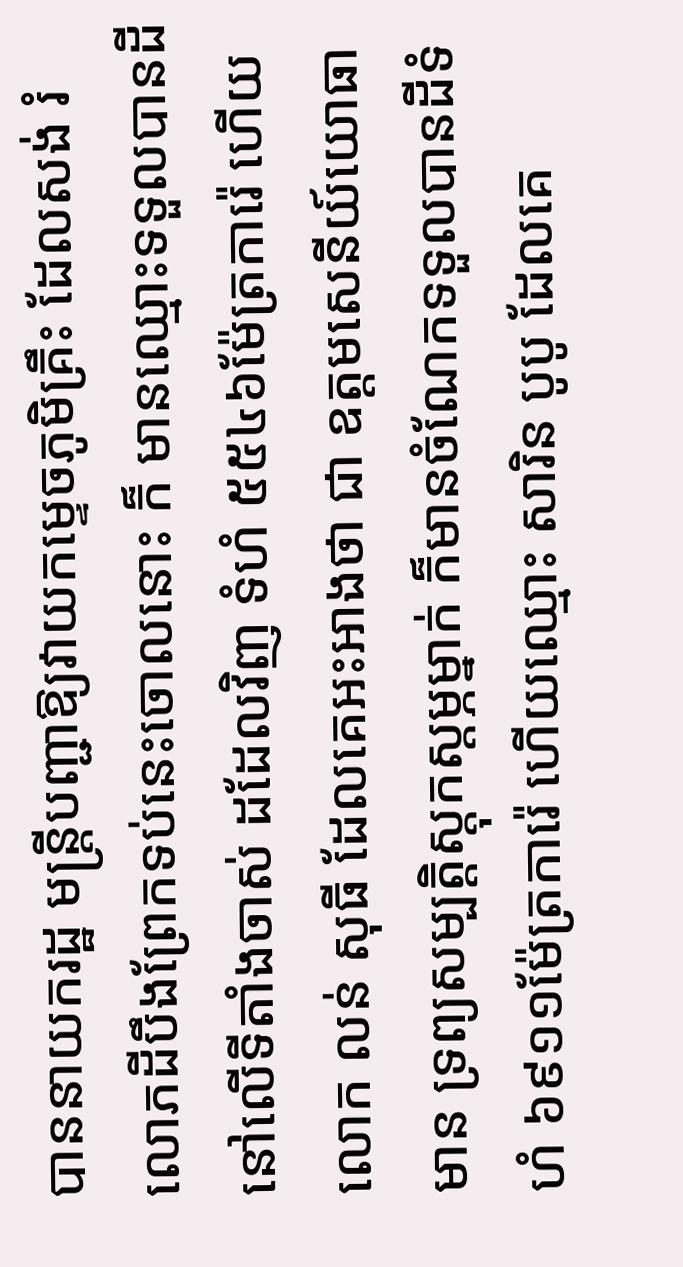បាននាយករដ្ឋ មន្ដ្រីបញ្ជាឱ្យវាយកម្ទេចភូមិគ្រឹះ ដែលសង់ រំលោភដីបឹងព្រែកទប់នេះចោលនោះ ក៏ មានឈ្មោះទទួលបានដី នៅលើទីតាំងចាស់ ដដែលវិញ ទំហំ ៥៥៤៦ម៉ែត្រការ៉េ ហើយ លោក លន់ សុធី ដែលគេអះអាងថា ជា ឧត្ដមសេនីយ៍យោធាមាន ទ្រព្យសម្បត្ដិស្ដុកស្ដម្ភម្នាក់ ក៏មានចំណែកទទួលបានដីទំហំ ៦៩១១ម៉ែត្រការ៉េ ហើយឈ្មោះ សារិន បូបូ ដែលគេ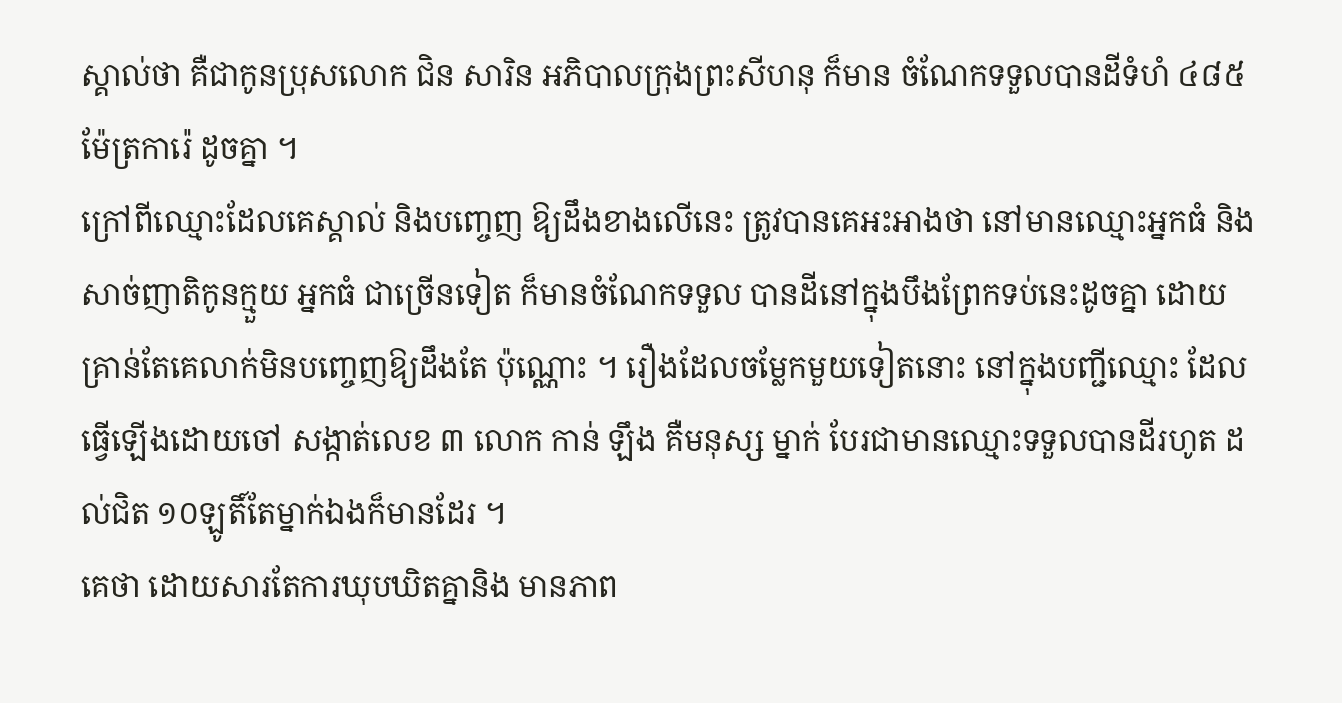ស្គាល់ថា គឺជាកូនប្រុសលោក ជិន សារិន អភិបាលក្រុងព្រះសីហនុ ក៏មាន ចំណែកទទួលបានដីទំហំ ៤៨៥ម៉ែត្រការ៉េ ដូចគ្នា ។
ក្រៅពីឈ្មោះដែលគេស្គាល់ និងបញ្ចេញ ឱ្យដឹងខាងលើនេះ ត្រូវបានគេអះអាងថា នៅមានឈ្មោះអ្នកធំ និងសាច់ញាតិកូនក្មួយ អ្នកធំ ជាច្រើនទៀត ក៏មានចំណែកទទួល បានដីនៅក្នុងបឹងព្រែកទប់នេះដូចគ្នា ដោយ គ្រាន់តែគេលាក់មិនបញ្ចេញឱ្យដឹងតែ ប៉ុណ្ណោះ ។ រឿងដែលចម្លែកមួយទៀតនោះ នៅក្នុងបញ្ជីឈ្មោះ ដែលធ្វើឡើងដោយចៅ សង្កាត់លេខ ៣ លោក កាន់ ឡឹង គឺមនុស្ស ម្នាក់ បែរជាមានឈ្មោះទទួលបានដីរហូត ដល់ជិត ១០ឡូតិ៍តែម្នាក់ឯងក៏មានដែរ ។
គេថា ដោយសារតែការឃុបឃិតគ្នានិង មានភាព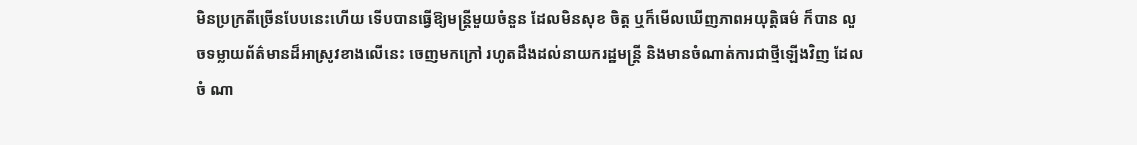មិនប្រក្រតីច្រើនបែបនេះហើយ ទើបបានធ្វើឱ្យមន្ដ្រីមួយចំនួន ដែលមិនសុខ ចិត្ដ ឬក៏មើលឃើញភាពអយុត្ដិធម៌ ក៏បាន លួចទម្លាយព័ត៌មានដ៏អាស្រូវខាងលើនេះ ចេញមកក្រៅ រហូតដឹងដល់នាយករដ្ឋមន្ដ្រី និងមានចំណាត់ការជាថ្មីឡើងវិញ ដែលចំ ណា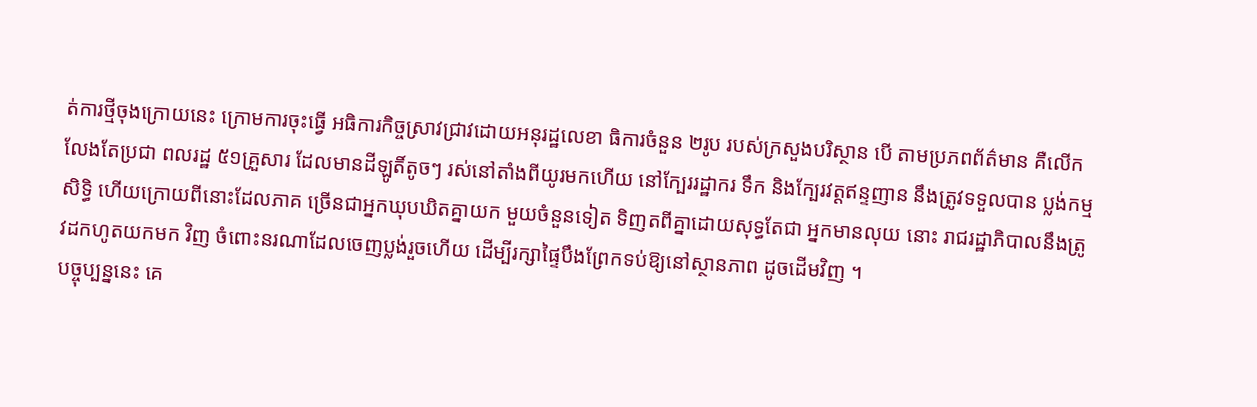ត់ការថ្មីចុងក្រោយនេះ ក្រោមការចុះធ្វើ អធិការកិច្ចស្រាវជ្រាវដោយអនុរដ្ឋលេខា ធិការចំនួន ២រូប របស់ក្រសួងបរិស្ថាន បើ តាមប្រភពព័ត៌មាន គឺលើកលែងតែប្រជា ពលរដ្ឋ ៥១គ្រួសារ ដែលមានដីឡូតិ៍តូចៗ រស់នៅតាំងពីយូរមកហើយ នៅក្បែររដ្ឋាករ ទឹក និងក្បែរវត្ដឥន្ទញាន នឹងត្រូវទទួលបាន ប្លង់កម្មសិទ្ធិ ហើយក្រោយពីនោះដែលភាគ ច្រើនជាអ្នកឃុបឃិតគ្នាយក មួយចំនួនទៀត ទិញតពីគ្នាដោយសុទ្ធតែជា អ្នកមានលុយ នោះ រាជរដ្ឋាភិបាលនឹងត្រូវដកហូតយកមក វិញ ចំពោះនរណាដែលចេញប្លង់រួចហើយ ដើម្បីរក្សាផ្ទៃបឹងព្រែកទប់ឱ្យនៅស្ថានភាព ដូចដើមវិញ ។
បច្ចុប្បន្ននេះ គេ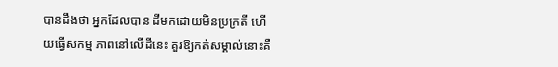បានដឹងថា អ្នកដែលបាន ដីមកដោយមិនប្រក្រតី ហើយធ្វើសកម្ម ភាពនៅលើដីនេះ គួរឱ្យកត់សម្គាល់នោះគឺ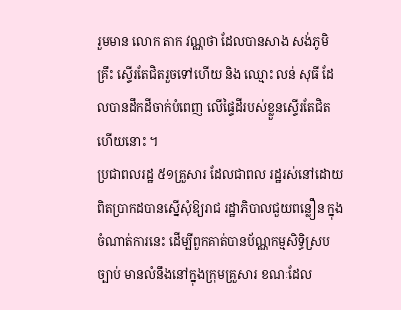រួមមាន លោក តាក វណ្ណថា ដែលបានសាង សង់ភូមិគ្រឹះ ស្ទើរតែជិតរួចទៅហើយ និង ឈ្មោះ លន់ សុធី ដែលបានដឹកដីចាក់បំពេញ លើផ្ទៃដីរបស់ខ្លួនស្ទើរតែជិតហើយនោះ ។
ប្រជាពលរដ្ឋ ៥១គ្រួសារ ដែលជាពល រដ្ឋរស់នៅដោយពិតប្រាកដបានស្នើសុំឱ្យរាជ រដ្ឋាភិបាលជួយពន្លឿន ក្នុងចំណាត់ការនេះ ដើម្បីពួកគាត់បានប័ណ្ណកម្មសិទ្ធិស្របច្បាប់ មានលំនឹងនៅក្នុងក្រុមគ្រួសារ ខណៈដែល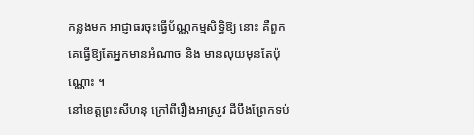កន្លងមក អាជ្ញាធរចុះធ្វើប័ណ្ណកម្មសិទ្ធិឱ្យ នោះ គឺពួកគេធ្វើឱ្យតែអ្នកមានអំណាច និង មានលុយមុនតែប៉ុណ្ណោះ ។
នៅខេត្ដព្រះសីហនុ ក្រៅពីរឿងអាស្រូវ ដីបឹងព្រែកទប់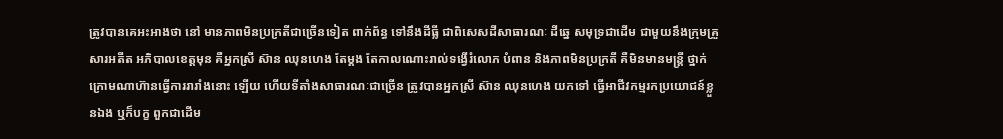ត្រូវបានគេអះអាងថា នៅ មានភាពមិនប្រក្រតីជាច្រើនទៀត ពាក់ព័ន្ធ ទៅនឹងដីធ្លី ជាពិសេសដីសាធារណៈ ដីឆ្នេ សមុទ្រជាដើម ជាមួយនឹងក្រុមគ្រួសារអតីត អភិបាលខេត្ដមុន គឺអ្នកស្រី ស៊ាន ឈុនហេង តែម្ដង តែកាលណោះរាល់ទង្វើរំលោភ បំពាន និងភាពមិនប្រក្រតី គឺមិនមានមន្ដ្រី ថ្នាក់ក្រោមណាហ៊ានធ្វើការរារាំងនោះ ឡើយ ហើយទីតាំងសាធារណៈជាច្រើន ត្រូវបានអ្នកស្រី ស៊ាន ឈុនហេង យកទៅ ធ្វើអាជីវកម្មរកប្រយោជន៍ខ្លួនឯង ឬក៏បក្ខ ពួកជាដើម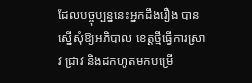ដែលបច្ចុប្បន្ននេះអ្នកដឹងរឿង បានស្នើសុំឱ្យអភិបាល ខេត្ដថ្មីធ្វើការស្រាវ ជ្រាវ និងដកហូតមកបម្រើ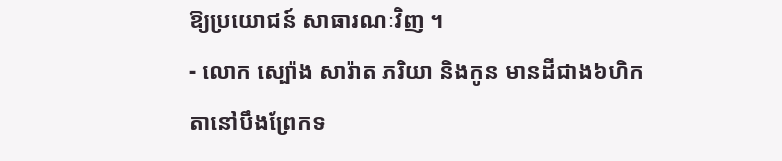ឱ្យប្រយោជន៍ សាធារណៈវិញ ។
- លោក ស្ប៉ោង សារ៉ាត ភរិយា និងកូន មានដីជាង៦ហិកតានៅបឹងព្រែកទ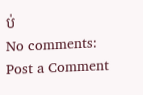ប់
No comments:
Post a Comment